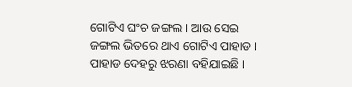ଗୋଟିଏ ଘଂଚ ଜଙ୍ଗଲ । ଆଉ ସେଇ ଜଙ୍ଗଲ ଭିତରେ ଥାଏ ଗୋଟିଏ ପାହାଡ । ପାହାଡ ଦେହରୁ ଝରଣା ବହିଯାଇଛି ।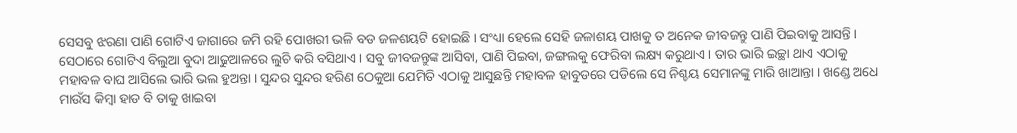ସେସବୁ ଝରଣା ପାଣି ଗୋଟିଏ ଜାଗାରେ ଜମି ରହି ପୋଖରୀ ଭଳି ବଡ ଜଳଶୟଟି ହୋଇଛି । ସଂଧ୍ୟା ହେଲେ ସେହି ଜଳାଶୟ ପାଖକୁ ତ ଅନେକ ଜୀବଜନ୍ତୁ ପାଣି ପିଇବାକୁ ଆସନ୍ତି । ସେଠାରେ ଗୋଟିଏ ବିଲୁଆ ବୁଦା ଆଢୁଆଳରେ ଲୁଚି କରି ବସିଥାଏ । ସବୁ ଜୀବଜନ୍ତୁଙ୍କ ଆସିବା, ପାଣି ପିଇବା, ଜଙ୍ଗଲକୁ ଫେରିବା ଲକ୍ଷ୍ୟ କରୁଥାଏ । ତାର ଭାରି ଇଚ୍ଛା ଥାଏ ଏଠାକୁ ମହାବଳ ବାଘ ଆସିଲେ ଭାରି ଭଲ ହୁଅନ୍ତା । ସୁନ୍ଦର ସୁନ୍ଦର ହରିଣ ଠେକୁଆ ଯେମିତି ଏଠାକୁ ଆସୁଛନ୍ତି ମହାବଳ ହାବୁଡରେ ପଡିଲେ ସେ ନିଶ୍ଚୟ ସେମାନଙ୍କୁ ମାରି ଖାଆନ୍ତା । ଖଣ୍ଡେ ଅଧେ ମାଉଁସ କିମ୍ବା ହାଡ ବି ତାକୁ ଖାଇବା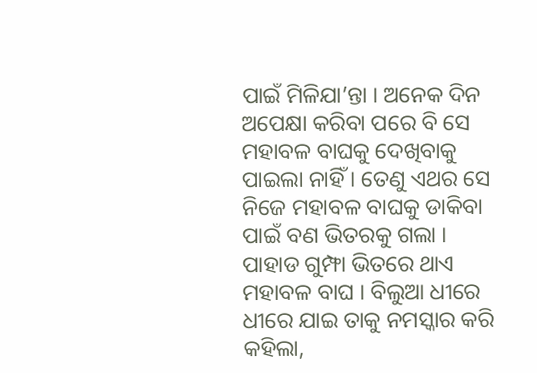ପାଇଁ ମିଳିଯା’ନ୍ତା । ଅନେକ ଦିନ ଅପେକ୍ଷା କରିବା ପରେ ବି ସେ ମହାବଳ ବାଘକୁ ଦେଖିବାକୁ ପାଇଲା ନାହିଁ । ତେଣୁ ଏଥର ସେ ନିଜେ ମହାବଳ ବାଘକୁ ଡାକିବା ପାଇଁ ବଣ ଭିତରକୁ ଗଲା । ପାହାଡ ଗୁମ୍ଫା ଭିତରେ ଥାଏ ମହାବଳ ବାଘ । ବିଲୁଆ ଧୀରେ ଧୀରେ ଯାଇ ତାକୁ ନମସ୍କାର କରି କହିଲା,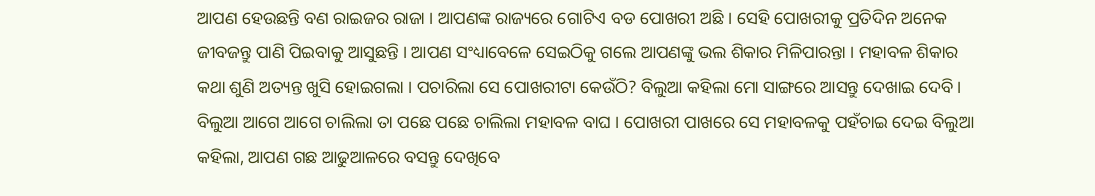ଆପଣ ହେଉଛନ୍ତି ବଣ ରାଇଜର ରାଜା । ଆପଣଙ୍କ ରାଜ୍ୟରେ ଗୋଟିଏ ବଡ ପୋଖରୀ ଅଛି । ସେହି ପୋଖରୀକୁ ପ୍ରତିଦିନ ଅନେକ ଜୀବଜନ୍ତୁ ପାଣି ପିଇବାକୁ ଆସୁଛନ୍ତି । ଆପଣ ସଂଧ୍ୟାବେଳେ ସେଇଠିକୁ ଗଲେ ଆପଣଙ୍କୁ ଭଲ ଶିକାର ମିଳିପାରନ୍ତା । ମହାବଳ ଶିକାର କଥା ଶୁଣି ଅତ୍ୟନ୍ତ ଖୁସି ହୋଇଗଲା । ପଚାରିଲା ସେ ପୋଖରୀଟା କେଉଁଠି? ବିଲୁଆ କହିଲା ମୋ ସାଙ୍ଗରେ ଆସନ୍ତୁ ଦେଖାଇ ଦେବି । ବିଲୁଆ ଆଗେ ଆଗେ ଚାଲିଲା ତା ପଛେ ପଛେ ଚାଲିଲା ମହାବଳ ବାଘ । ପୋଖରୀ ପାଖରେ ସେ ମହାବଳକୁ ପହଁଚାଇ ଦେଇ ବିଲୁଆ କହିଲା, ଆପଣ ଗଛ ଆଢୁଆଳରେ ବସନ୍ତୁ ଦେଖିବେ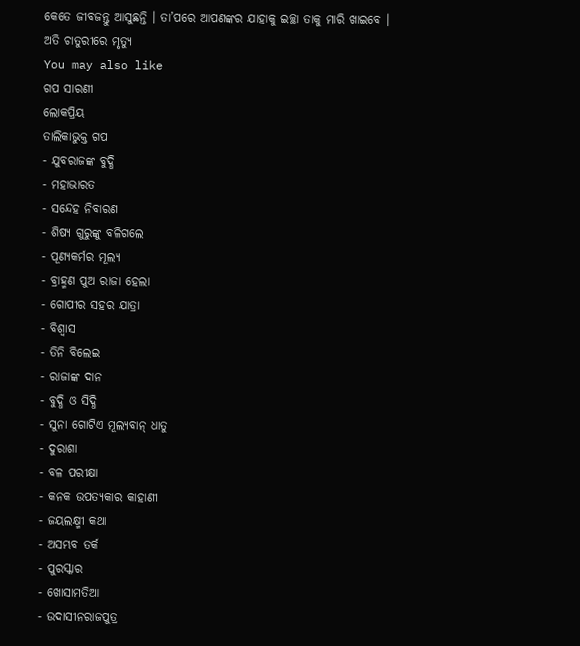କେତେ ଜୀବଜନ୍ତୁ ଆସୁଛନ୍ତି । ତା’ପରେ ଆପଣଙ୍କର ଯାହାକୁ ଇଚ୍ଛା ତାକୁ ମାରି ଖାଇବେ ।
ଅତି ଚାତୁରୀରେ ମୃତ୍ୟୁ
You may also like
ଗପ ସାରଣୀ
ଲୋକପ୍ରିୟ
ତାଲିକାଭୁକ୍ତ ଗପ
- ଯୁବରାଜଙ୍କ ବୁଦ୍ଧି
- ମହାଭାରତ
- ସନ୍ଦେହ ନିବାରଣ
- ଶିଷ୍ୟ ଗୁରୁଙ୍କୁ ବଳିଗଲେ
- ପୂଣ୍ୟକର୍ମର ମୂଲ୍ୟ
- ବ୍ରାହ୍ମଣ ପୁଅ ରାଜା ହେଲା
- ଗୋପୀର ସହର ଯାତ୍ରା
- ବିଶ୍ୱାସ
- ତିନି ବିଲେଇ
- ରାଜାଙ୍କ ଦାନ
- ବୁଦ୍ଧି ଓ ସିଦ୍ଧି
- ସୁନା ଗୋଟିଏ ମୂଲ୍ୟବାନ୍ ଧାତୁ
- ଦୁରାଶା
- ବଳ ପରୀକ୍ଷା
- କନକ ଉପତ୍ୟକାର କାହାଣୀ
- ଜୟଲକ୍ଷ୍ମୀ କଥା
- ଅସମ୍ଭବ ତର୍କ
- ପୁରସ୍କାର
- ଖୋସାମତିଆ
- ଉଦାସୀନରାଜପୁତ୍ର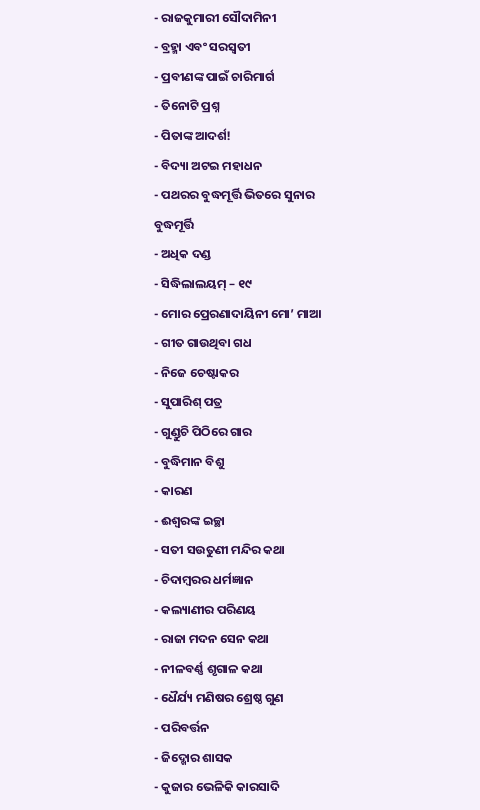- ରାଜକୁମାରୀ ସୌଦାମିନୀ
- ବ୍ରହ୍ମା ଏବଂ ସରସ୍ବତୀ
- ପ୍ରବୀଣଙ୍କ ପାଇଁ ଚାରିମାର୍ଗ
- ତିନୋଟି ପ୍ରଶ୍ନ
- ପିତାଙ୍କ ଆଦର୍ଶ!
- ବିଦ୍ୟା ଅଟଇ ମହାଧନ
- ପଥରର ବୁଦ୍ଧମୂର୍ତ୍ତି ଭିତରେ ସୁନାର ବୁଦ୍ଧମୂର୍ତ୍ତି
- ଅଧିକ ଦଣ୍ଡ
- ସିଦ୍ଧିଲାଲୟମ୍ – ୧୯
- ମୋର ପ୍ରେରଣାଦାୟିନୀ ମୋ’ ମାଆ
- ଗୀତ ଗାଉଥିବା ଗଧ
- ନିଜେ ଚେଷ୍ଟାକର
- ସୁପାରିଶ୍ ପତ୍ର
- ଗୁଣ୍ଡୁଚି ପିଠିରେ ଗାର
- ବୁଦ୍ଧିମାନ ବିଶୁ
- କାରଣ
- ଈଶ୍ୱରଙ୍କ ଇଚ୍ଛା
- ସତୀ ସଉତୁଣୀ ମନ୍ଦିର କଥା
- ଚିଦାମ୍ବରର ଧର୍ମଜ୍ଞାନ
- କଲ୍ୟାଣୀର ପରିଣୟ
- ରାଜା ମଦନ ସେନ କଥା
- ନୀଳବର୍ଣ୍ଣ ଶୃଗାଳ କଥା
- ଧୈର୍ଯ୍ୟ ମଣିଷର ଶ୍ରେଷ୍ଠ ଗୁଣ
- ପରିବର୍ତ୍ତନ
- ଜିଦ୍ଖୋର ଶାସକ
- କୁଜାର ଭେଳିକି କାରସାଦି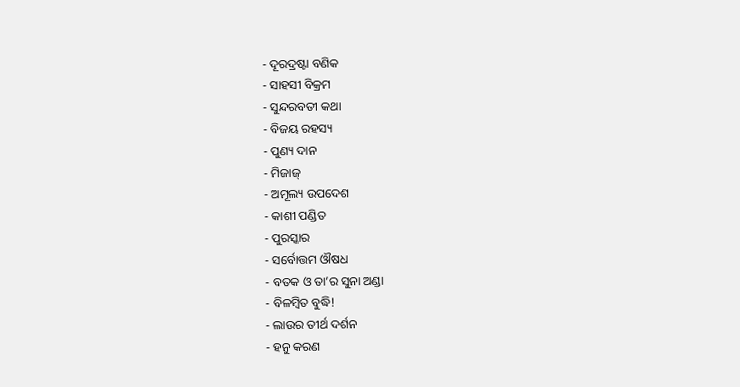- ଦୂରଦ୍ରଷ୍ଟା ବଣିକ
- ସାହସୀ ବିକ୍ରମ
- ସୁନ୍ଦରବତୀ କଥା
- ବିଜୟ ରହସ୍ୟ
- ପୁଣ୍ୟ ଦାନ
- ମିଜାଜ୍
- ଅମୂଲ୍ୟ ଉପଦେଶ
- କାଶୀ ପଣ୍ଡିତ
- ପୁରସ୍କାର
- ସର୍ବୋତ୍ତମ ଔଷଧ
- ବତକ ଓ ତା’ର ସୁନା ଅଣ୍ଡା
- ବିଳମ୍ବିତ ବୁଦ୍ଧି!
- ଲାଉର ତୀର୍ଥ ଦର୍ଶନ
- ହନୁ କରଣ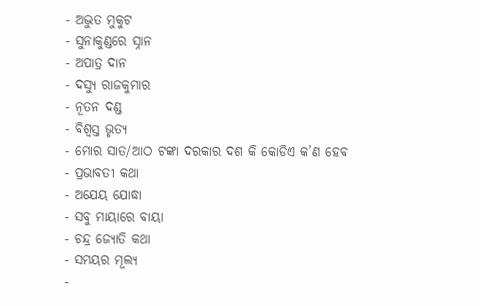- ଅଦ୍ଭୁତ ମୁକୁଟ
- ସୁନାକୁଣ୍ଡରେ ସ୍ନାନ
- ଅପାତ୍ର ଦାନ
- ଦସ୍ୟୁ ରାଜକୁମାର
- ନୂତନ ଦଣ୍ଡ
- ବିଶ୍ୱସ୍ତ ଭୃତ୍ୟ
- ମୋର ସାତ/ଆଠ ଟଙ୍କା ଦରକାର ଦଶ କି କୋଡିଏ କ’ଣ ହେବ
- ପ୍ରଭାବତୀ କଥା
- ଅଯେୟ ଯୋଦ୍ଧା
- ସବୁ ମାୟାରେ ବାୟା
- ଚନ୍ଦ୍ର ଜ୍ୟୋତି କଥା
- ସମୟର ମୂଲ୍ୟ
-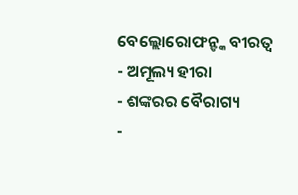ବେଲ୍ଲୋରୋଫନ୍ଙ୍କ ବୀରତ୍ୱ
- ଅମୂଲ୍ୟ ହୀରା
- ଶଙ୍କରର ବୈରାଗ୍ୟ
-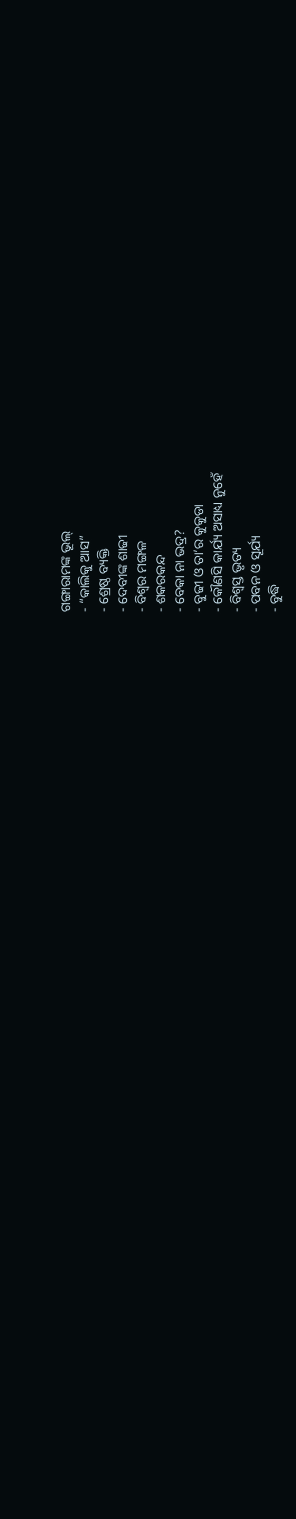ଗଙ୍ଗାରାମଙ୍କ ଭୂଲ୍
- “କାଲିକୁ ଆସ”
- ଶ୍ରେଷ୍ଠ ବ୍ୟକ୍ତି
- ଦେବୀଙ୍କ ଶାଢୀ
- ବିଶ୍ୱର ମଙ୍ଗଳ
- ଶକରକନ୍ଦ
- ବେକା ନା ଭଦ୍ର?
- ବୁଢୀ ଓ ତା’ର କୁକୁଡା
- କୌଣସି କାର୍ଯ୍ୟ ଅସାଧ୍ୟ ନୁହେଁ
- ବିଶ୍ୱସ୍ତ ଭୃତ୍ୟ
- ପବନ ଓ ସୂର୍ଯ୍ୟ
- ବୁଦ୍ଧି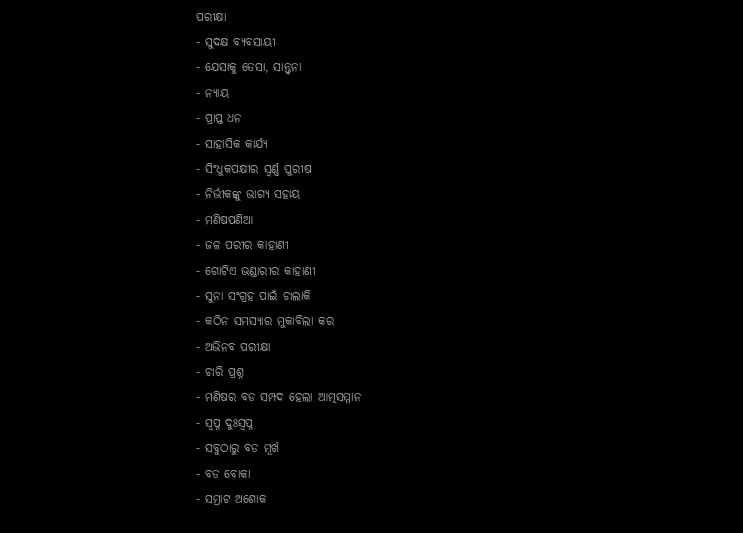ପରୀକ୍ଷା
- ସୁଦକ୍ଷ ବ୍ୟବସାୟୀ
- ଯେସାକୁ ତେସା, ସାନ୍ତ୍ୱନା
- ନ୍ୟାୟ
- ପ୍ରାପ୍ତ ଧନ
- ସାହାସିକ କାର୍ଯ୍ୟ
- ସିଂଧୁକପକ୍ଷୀର ସ୍ୱର୍ଣ୍ଣ ପୁରୀଷ
- ନିର୍ଭୀକଙ୍କୁ ଭାଗ୍ୟ ସହାୟ
- ମଣିଷପଣିଆ
- ଜଳ ପରୀର କାହାଣୀ
- ଗୋଟିଏ ଭଣ୍ଡାରୀର କାହାଣୀ
- ସୁନା ସଂଗ୍ରହ ପାଇଁ ଚାଲାକି
- କଠିନ ସମସ୍ୟାର ମୁକାବିଲା କର
- ଅଭିନବ ପରୀକ୍ଷା
- ଚାରି ପ୍ରଶ୍ନ
- ମଣିଷର ବଡ ସମ୍ପଦ ହେଲା ଆତ୍ମସମ୍ମାନ
- ସ୍ୱପ୍ନ ଦୁଃସ୍ୱପ୍ନ
- ସବୁଠାରୁ ବଡ ମୂର୍ଖ
- ବଡ ବୋକା
- ସମ୍ରାଟ ଅଶୋକ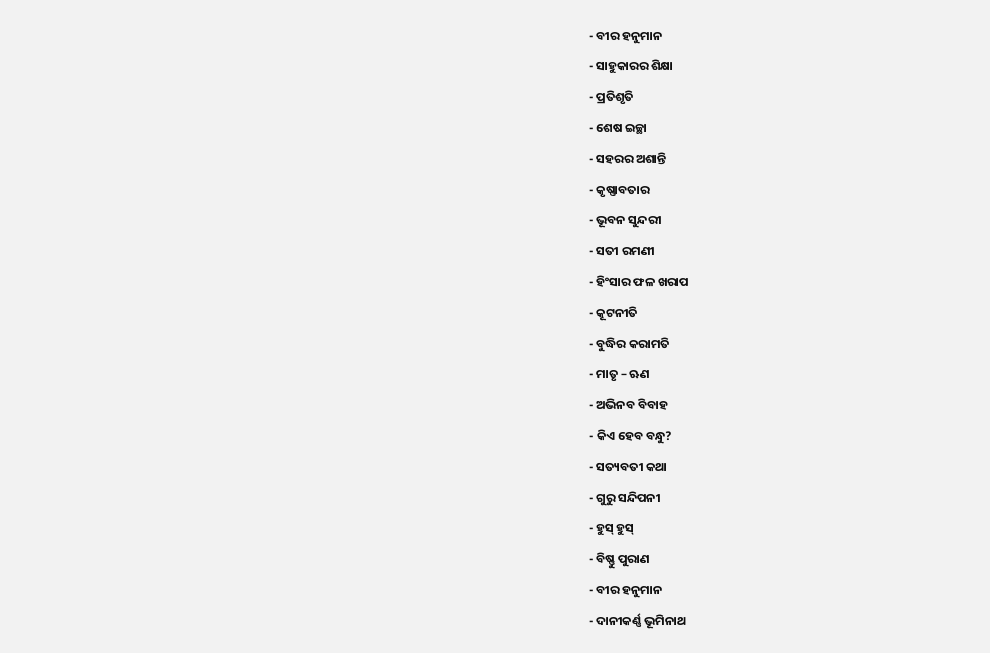- ବୀର ହନୁମାନ
- ସାହୁକାରର ଶିକ୍ଷା
- ପ୍ରତିଶୃତି
- ଶେଷ ଇଚ୍ଛା
- ସହରର ଅଶାନ୍ତି
- କୃଷ୍ଣାବତାର
- ଭୂବନ ସୁନ୍ଦରୀ
- ସତୀ ରମଣୀ
- ହିଂସାର ଫଳ ଖରାପ
- କୂଟନୀତି
- ବୁଦ୍ଧିର କରାମତି
- ମାତୃ – ଋଣ
- ଅଭିନବ ବିବାହ
- କିଏ ହେବ ବନ୍ଧୁ?
- ସତ୍ୟବତୀ କଥା
- ଗୁରୁ ସନ୍ଦିପନୀ
- ହୁସ୍ ହୁସ୍
- ବିଷ୍ଣୁ ପୁରାଣ
- ବୀର ହନୁମାନ
- ଦାନୀକର୍ଣ୍ଣ ଭୂମିନାଥ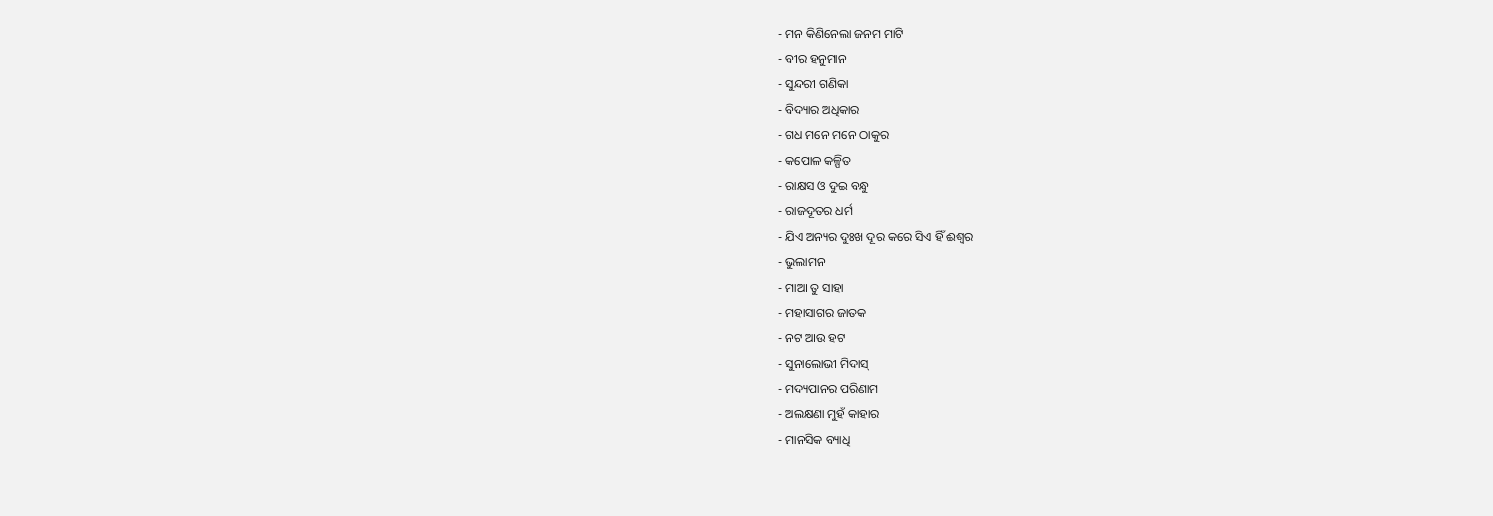- ମନ କିଣିନେଲା ଜନମ ମାଟି
- ବୀର ହନୁମାନ
- ସୁନ୍ଦରୀ ଗଣିକା
- ବିଦ୍ୟାର ଅଧିକାର
- ଗଧ ମନେ ମନେ ଠାକୁର
- କପୋଳ କଳ୍ପିତ
- ରାକ୍ଷସ ଓ ଦୁଇ ବନ୍ଧୁ
- ରାଜଦୂତର ଧର୍ମ
- ଯିଏ ଅନ୍ୟର ଦୁଃଖ ଦୂର କରେ ସିଏ ହିଁ ଈଶ୍ୱର
- ଭୁଲାମନ
- ମାଆ ତୁ ସାହା
- ମହାସାଗର ଜାତକ
- ନଟ ଆଉ ହଟ
- ସୁନାଲୋଭୀ ମିଦାସ୍
- ମଦ୍ୟପାନର ପରିଣାମ
- ଅଲକ୍ଷଣା ମୁହଁ କାହାର
- ମାନସିକ ବ୍ୟାଧି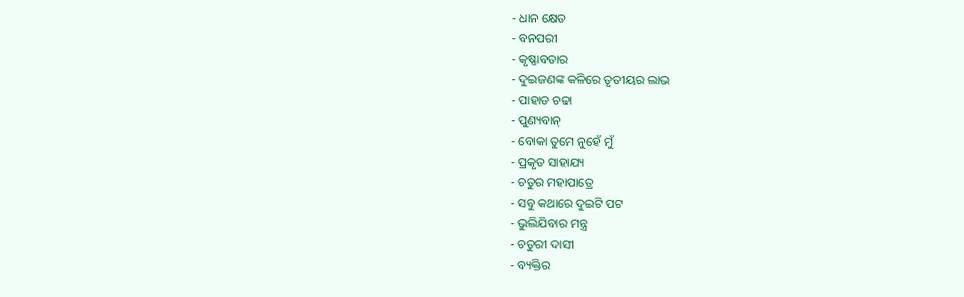- ଧାନ କ୍ଷେତ
- ବନପରୀ
- କୃଷ୍ଣାବତାର
- ଦୁଇଜଣଙ୍କ କଳିରେ ତୃତୀୟର ଲାଭ
- ପାହାଡ ଚଢା
- ପୁଣ୍ୟବାନ୍
- ବୋକା ତୁମେ ନୁହେଁ ମୁଁ
- ପ୍ରକୃତ ସାହାଯ୍ୟ
- ଚତୁର ମହାପାତ୍ରେ
- ସବୁ କଥାରେ ଦୁଇଟି ପଟ
- ଭୁଲିଯିବାର ମନ୍ତ୍ର
- ଚତୁରୀ ଦାସୀ
- ବ୍ୟକ୍ତିର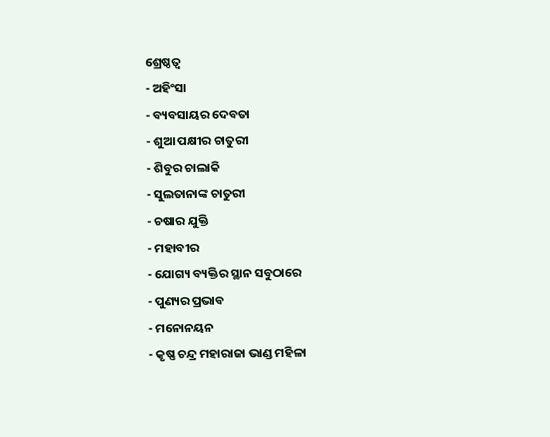ଶ୍ରେଷ୍ଠତ୍ୱ
- ଅହିଂସା
- ବ୍ୟବସାୟର ଦେବତା
- ଶୁଆ ପକ୍ଷୀର ଚାତୁରୀ
- ଶିବୁର ଚାଲାକି
- ସୁଲତାନାଙ୍କ ଚାତୁରୀ
- ଚଷାର ଯୁକ୍ତି
- ମହାବୀର
- ଯୋଗ୍ୟ ବ୍ୟକ୍ତିର ସ୍ଥାନ ସବୁଠାରେ
- ପୁଣ୍ୟର ପ୍ରଭାବ
- ମନୋନୟନ
- କୃଷ୍ଣ ଚନ୍ଦ୍ର ମହାରାଜା ଭାଣ୍ଡ ମହିଳା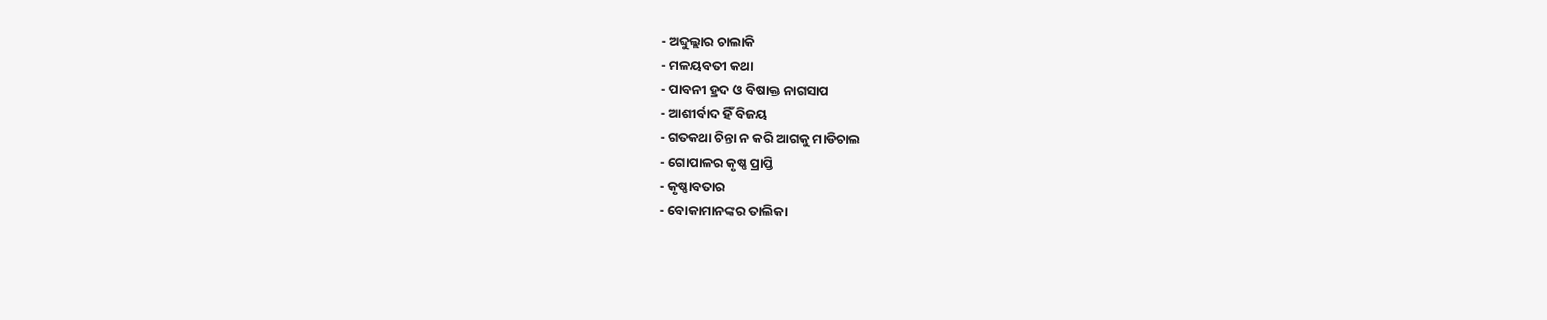- ଅବ୍ଦୁଲ୍ଲାର ଚାଲାକି
- ମଳୟବତୀ କଥା
- ପାବନୀ ହ୍ରଦ ଓ ବିଷାକ୍ତ ନାଗସାପ
- ଆଶୀର୍ବାଦ ହିଁ ବିଜୟ
- ଗତକଥା ଚିନ୍ତା ନ କରି ଆଗକୁ ମାଡିଚାଲ
- ଗୋପାଳର କୃଷ୍ଣ ପ୍ରାପ୍ତି
- କୃଷ୍ଣାବତାର
- ବୋକାମାନଙ୍କର ତାଲିକା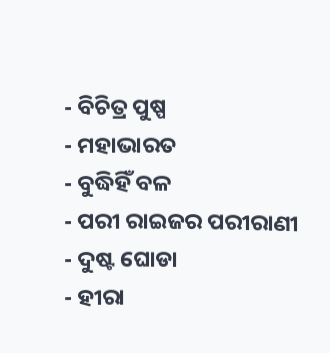- ବିଚିତ୍ର ପୁଷ୍ପ
- ମହାଭାରତ
- ବୁଦ୍ଧିହିଁ ବଳ
- ପରୀ ରାଇଜର ପରୀରାଣୀ
- ଦୁଷ୍ଟ ଘୋଡା
- ହୀରା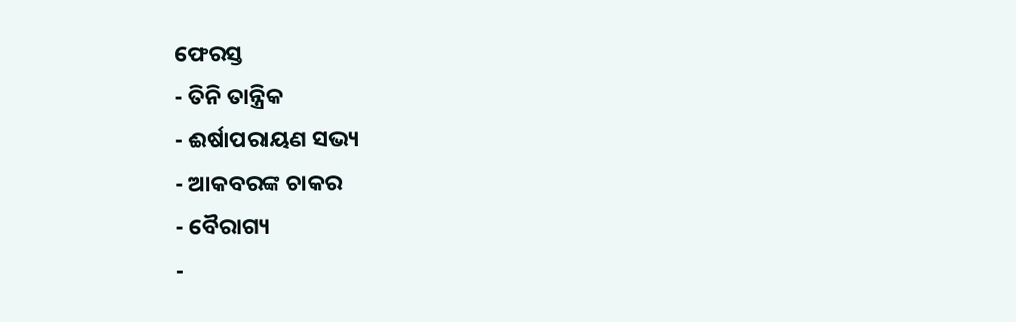ଫେରସ୍ତ
- ତିନି ତାନ୍ତ୍ରିକ
- ଈର୍ଷାପରାୟଣ ସଭ୍ୟ
- ଆକବରଙ୍କ ଚାକର
- ବୈରାଗ୍ୟ
-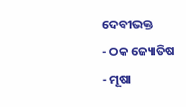ଦେବୀଭକ୍ତ
- ଠକ ଜ୍ୟୋତିଷ
- ମୂଷା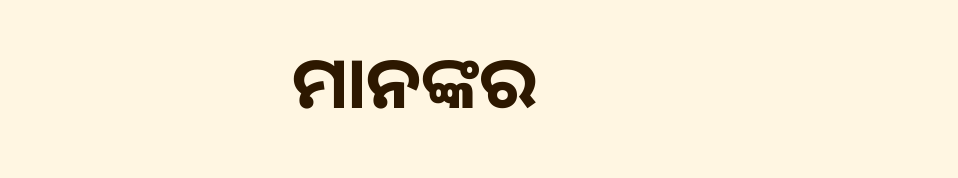ମାନଙ୍କର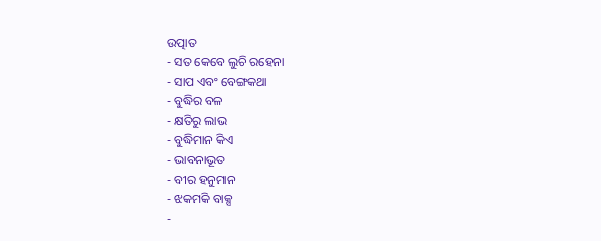ଉତ୍ପାତ
- ସତ କେବେ ଲୁଚି ରହେନା
- ସାପ ଏବଂ ବେଙ୍ଗକଥା
- ବୁଦ୍ଧିର ବଳ
- କ୍ଷତିରୁ ଲାଭ
- ବୁଦ୍ଧିମାନ କିଏ
- ଭାବନାଭୂତ
- ବୀର ହନୁମାନ
- ଝକମକି ବାକ୍ସ
-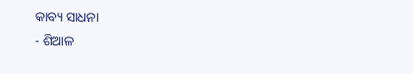କାବ୍ୟ ସାଧନା
- ଶିଆଳ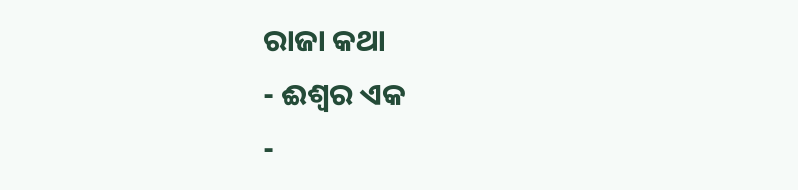ରାଜା କଥା
- ଈଶ୍ୱର ଏକ
-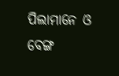ପିଲାମାନେ ଓ ବେଙ୍ଗ